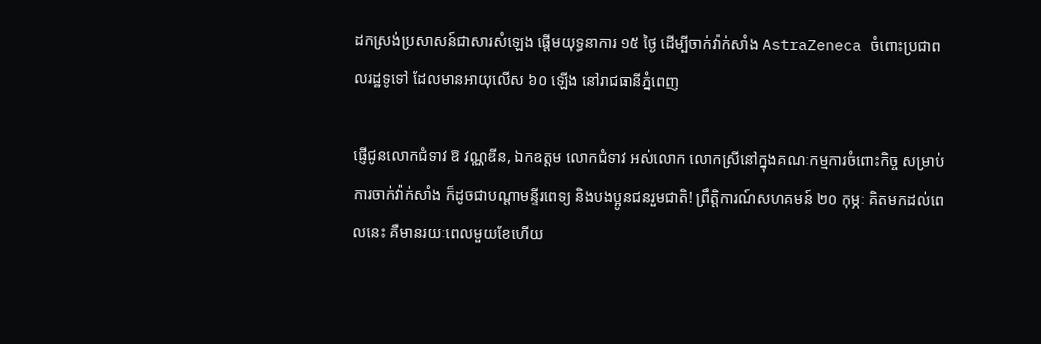ដកស្រង់ប្រសាសន៍ជាសារសំឡេង ផ្ដើមយុទ្ធនាការ ១៥ ថ្ងៃ ដើម្បីចាក់វ៉ាក់សាំង AstraZeneca ចំពោះប្រជាពលរដ្ឋទូទៅ ដែលមានអាយុលើស ៦០ ឡើង នៅរាជធានីភ្នំពេញ

ផ្ញើជូនលោកជំទាវ ឱ វណ្ណឌីន, ឯកឧត្តម លោកជំទាវ អស់លោក លោកស្រីនៅក្នុងគណៈកម្មការចំពោះកិច្ច សម្រាប់ការចាក់វ៉ាក់សាំង ក៏ដូចជាបណ្ដាមន្ទីរពេទ្យ និងបងប្អូនជនរួមជាតិ! ព្រឹត្តិការណ៍សហគមន៍ ២០ កុម្ភៈ គិតមកដល់ពេលនេះ គឺមានរយៈពេលមួយខែហើយ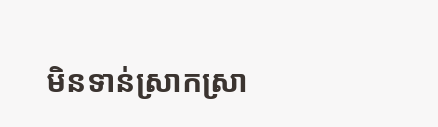មិនទាន់ស្រាកស្រា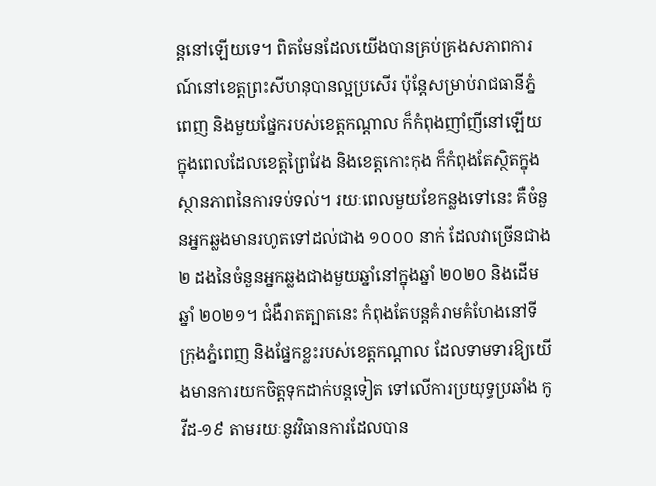ន្ដនៅឡើយទេ។ ពិតមែនដែលយើងបានគ្រប់គ្រងសភាពការណ៍នៅខេត្តព្រះសីហនុបានល្អប្រសើរ ប៉ុន្តែសម្រាប់រាជធានីភ្នំពេញ និងមួយផ្នែករបស់ខេត្តកណ្ដាល ក៏កំពុងញាំញីនៅឡើយ ក្នុងពេលដែលខេត្តព្រៃវែង និងខេត្តកោះកុង ក៏កំពុងតែស្ថិតក្នុងស្ថានភាពនៃការទប់ទល់។ រយៈពេលមួយខែកន្លងទៅនេះ គឺចំនួនអ្នកឆ្លងមានរហូតទៅដល់ជាង ១០០០ នាក់ ដែលវាច្រើនជាង ២ ដងនៃចំនួនអ្នកឆ្លងជាងមួយឆ្នាំនៅក្នុងឆ្នាំ ២០២០ និងដើមឆ្នាំ ២០២១។ ជំងឺរាតត្បាតនេះ កំពុងតែបន្តគំរាមគំហែងនៅទីក្រុងភ្នំពេញ និងផ្នែកខ្លះរបស់ខេត្តកណ្ដាល ដែលទាមទារឱ្យយើងមានការយកចិត្តទុកដាក់បន្តទៀត ទៅលើការប្រយុទ្ធប្រឆាំង កូវីដ-១៩ តាមរយៈនូវវិធានការដែលបាន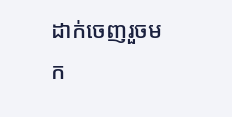ដាក់ចេញរួចមក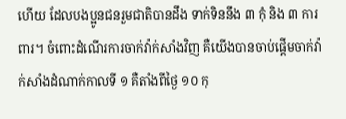ហើយ ដែលបងប្អូនជនរួមជាតិបានដឹង ទាក់ទិននឹង ៣ កុំ និង ៣ ការពារ។ ចំពោះដំណើរការចាក់វ៉ាក់សាំងវិញ គឺយើងបានចាប់ផ្ដើមចាក់វ៉ាក់សាំងដំណាក់កាលទី ១ គឺតាំងពីថ្ងៃ ១០ កុ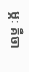ម្ភៈ គឺចា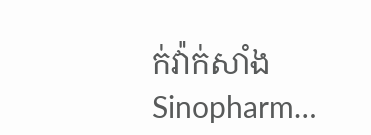ក់វ៉ាក់សាំង Sinopharm…